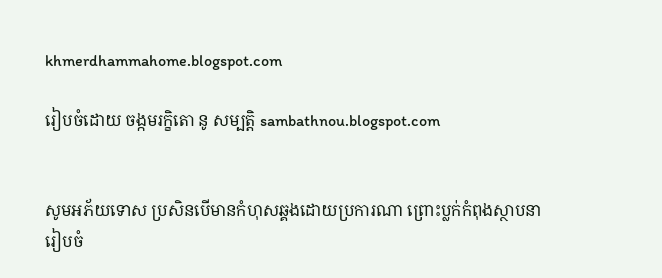khmerdhammahome.blogspot.com

រៀបចំដោយ ចង្កមរក្ខិតោ នូ សម្បត្តិ sambathnou.blogspot.com


សូមអភ័យទោស ប្រសិនបើមានកំហុសឆ្គងដោយប្រការណា ព្រោះប្លក់កំពុងស្ថាបនា រៀបចំ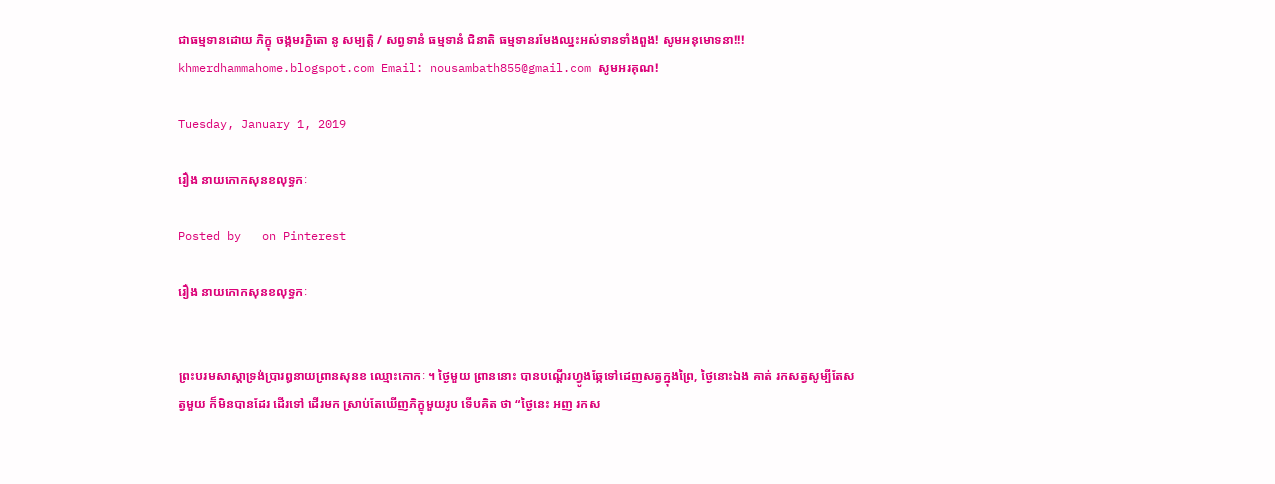ជាធម្មទានដោយ ភិក្ខុ ចង្កមរក្ខិតោ នូ សម្បត្តិ / សព្វទានំ ធម្មទានំ ជិនាតិ ធម្មទានរមែងឈ្នះអស់ទានទាំងពួង! សូមអនុមោទនា!!! khmerdhammahome.blogspot.com Email: nousambath855@gmail.com សូមអរគុណ!

Tuesday, January 1, 2019

រឿង នាយកោកសុនខលុទ្ធកៈ

Posted by   on Pinterest

រឿង នាយកោកសុនខលុទ្ធកៈ


ព្រះបរមសាស្តាទ្រង់ប្រារឰនាយព្រានសុនខ ឈ្មោះកោកៈ ។ ថ្ងៃមួយ ព្រាននោះ បានបណ្តើរហ្វូងឆ្កែទៅដេញសត្វក្នុងព្រៃ, ថ្ងៃនោះឯង គាត់ រកសត្វសូម្បីតែសត្វមួយ ក៏មិនបានដែរ ដើរទៅ ដើរមក ស្រាប់តែឃើញភិក្ខុមួយរូប ទើបគិត ថា “ថ្ងៃនេះ ឣញ រកស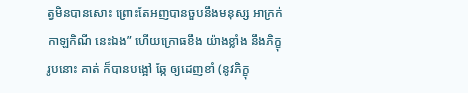ត្វមិនបានសោះ ព្រោះតែឣញបានចួបនឹងមនុស្ស ឣាក្រក់កាឡកិណី នេះឯង” ហើយក្រោធខឹង យ៉ាងខ្លាំង នឹងភិក្ខុរូបនោះ គាត់ ក៏បានបង្អៅ ឆ្កែ ឲ្យដេញខាំ (នូវភិក្ខុ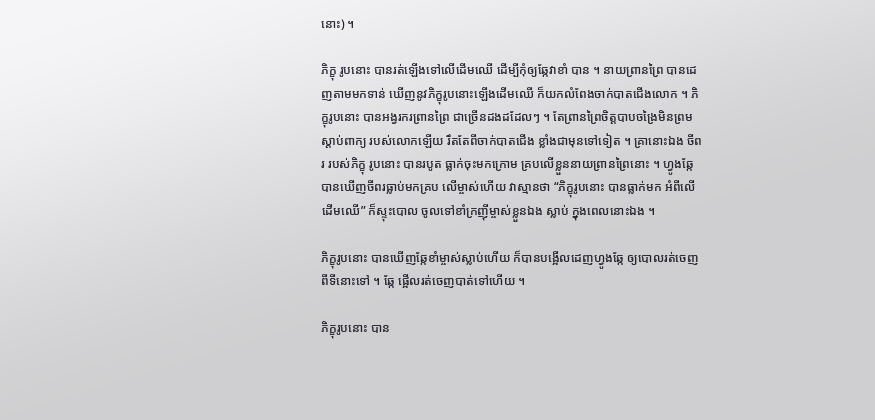នោះ) ។

ភិក្ខុ រូបនោះ បានរត់ឡើងទៅលើដើមឈើ ដើម្បីកុំឲ្យឆ្កែវាខាំ បាន ។ នាយព្រានព្រៃ បានដេញតាមមកទាន់ ឃើញនូវភិក្ខុរូបនោះឡើងដើមឈើ ក៏យកលំពែងចាក់បាតជើងលោក ។ ភិក្ខុរូបនោះ បានឣង្វរករព្រានព្រៃ ជាច្រើនដងដដែលៗ ។ តែព្រានព្រៃចិត្តបាបចង្រៃមិនព្រមស្តាប់ពាក្យ របស់លោកឡើយ រឹតតែពីចាក់បាតជើង ខ្លាំងជាមុនទៅទៀត ។ គ្រានោះឯង ចីពរ របស់ភិក្ខុ រូបនោះ បានរបូត ធ្លាក់ចុះមកក្រោម គ្របលើខ្លួននាយព្រានព្រៃនោះ ។ ហ្វូងឆ្កែ បានឃើញចីពរធ្លាប់មកគ្រប លើម្ចាស់ហើយ វាស្មានថា “ភិក្ខុរូបនោះ បានធ្លាក់មក ឣំពីលើដើមឈើ” ក៏ស្ទុះបោល ចូលទៅខាំក្រញ៉ីម្ចាស់ខ្លួនឯង ស្លាប់ ក្នុងពេលនោះឯង ។

ភិក្ខុរូបនោះ បានឃើញឆ្កែខាំម្ចាស់ស្លាប់ហើយ ក៏បានបង្អើលដេញហ្វូងឆ្កែ ឲ្យបោលរត់ចេញពីទីនោះទៅ ។ ឆ្កែ ផ្អើលរត់ចេញបាត់ទៅហើយ ។

ភិក្ខុរូបនោះ បាន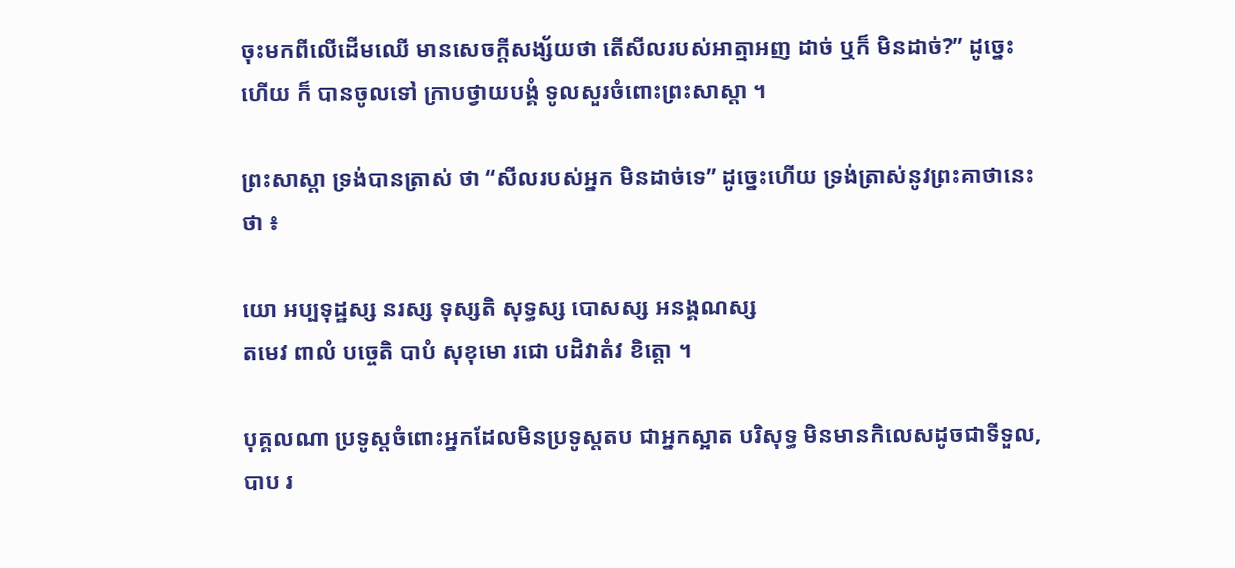ចុះមកពីលើដើមឈើ មានសេចក្តីសង្ស័យថា តើសីលរបស់ឣាត្មាឣញ ដាច់ ឬក៏ មិនដាច់?” ដូច្នេះហើយ ក៏ បានចូលទៅ ក្រាបថ្វាយបង្គំ ទូលសួរចំពោះព្រះសាស្តា ។

ព្រះសាស្តា ទ្រង់បានត្រាស់ ថា “សីលរបស់ឣ្នក មិនដាច់ទេ” ដូច្នេះហើយ ទ្រង់ត្រាស់នូវព្រះគាថានេះ ថា ៖

យោ ឣប្បទុដ្ឋស្ស នរស្ស ទុស្សតិ សុទ្ធស្ស បោសស្ស ឣនង្គណស្ស
តមេវ ពាលំ បច្ចេតិ បាបំ សុខុមោ រជោ បដិវាតំវ ខិត្តោ ។

បុគ្គលណា ប្រទូស្តចំពោះឣ្នកដែលមិនប្រទូស្តតប ជាឣ្នកស្អាត បរិសុទ្ធ មិនមានកិលេសដូចជាទីទួល, បាប រ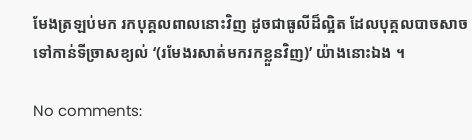មែងត្រឡប់មក រកបុគ្គលពាលនោះវិញ ដូចជាធូលីដ៏ល្អិត ដែលបុគ្គលបាចសាចទៅកាន់ទីច្រាសខ្យល់ ‘(រមែងរសាត់មករកខ្លួនវិញ)’ យ៉ាងនោះឯង ។

No comments: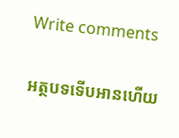Write comments

អត្ថបទទើបអានហើយ